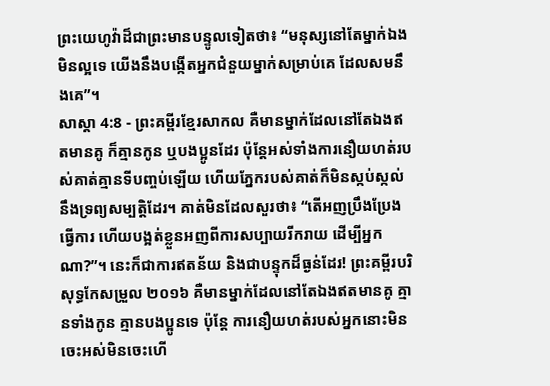ព្រះយេហូវ៉ាដ៏ជាព្រះមានបន្ទូលទៀតថា៖ “មនុស្សនៅតែម្នាក់ឯងមិនល្អទេ យើងនឹងបង្កើតអ្នកជំនួយម្នាក់សម្រាប់គេ ដែលសមនឹងគេ”។
សាស្តា 4:8 - ព្រះគម្ពីរខ្មែរសាកល គឺមានម្នាក់ដែលនៅតែឯងឥតមានគូ ក៏គ្មានកូន ឬបងប្អូនដែរ ប៉ុន្តែអស់ទាំងការនឿយហត់របស់គាត់គ្មានទីបញ្ចប់ឡើយ ហើយភ្នែករបស់គាត់ក៏មិនស្កប់ស្កល់នឹងទ្រព្យសម្បត្តិដែរ។ គាត់មិនដែលសួរថា៖ “តើអញប្រឹងប្រែងធ្វើការ ហើយបង្អត់ខ្លួនអញពីការសប្បាយរីករាយ ដើម្បីអ្នកណា?”។ នេះក៏ជាការឥតន័យ និងជាបន្ទុកដ៏ធ្ងន់ដែរ! ព្រះគម្ពីរបរិសុទ្ធកែសម្រួល ២០១៦ គឺមានម្នាក់ដែលនៅតែឯងឥតមានគូ គ្មានទាំងកូន គ្មានបងប្អូនទេ ប៉ុន្តែ ការនឿយហត់របស់អ្នកនោះមិនចេះអស់មិនចេះហើ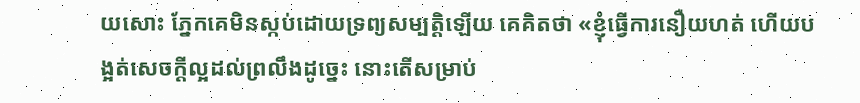យសោះ ភ្នែកគេមិនស្កប់ដោយទ្រព្យសម្បត្តិឡើយ គេគិតថា «ខ្ញុំធ្វើការនឿយហត់ ហើយបង្អត់សេចក្ដីល្អដល់ព្រលឹងដូច្នេះ នោះតើសម្រាប់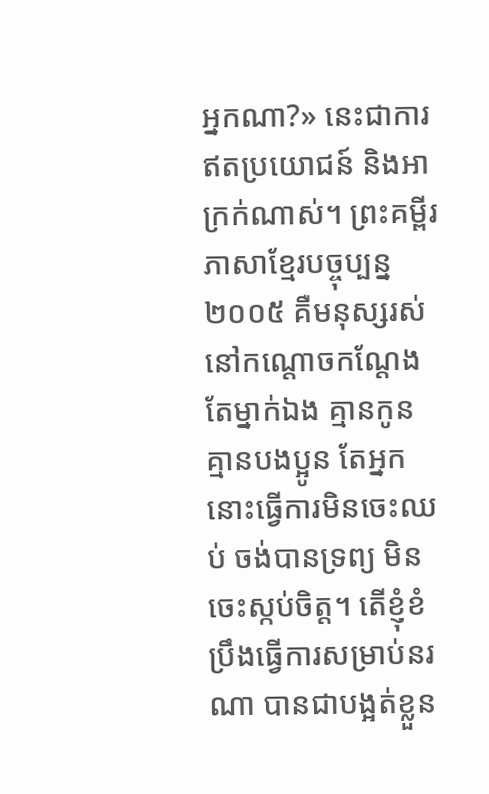អ្នកណា?» នេះជាការឥតប្រយោជន៍ និងអាក្រក់ណាស់។ ព្រះគម្ពីរភាសាខ្មែរបច្ចុប្បន្ន ២០០៥ គឺមនុស្សរស់នៅកណ្ដោចកណ្ដែងតែម្នាក់ឯង គ្មានកូន គ្មានបងប្អូន តែអ្នកនោះធ្វើការមិនចេះឈប់ ចង់បានទ្រព្យ មិនចេះស្កប់ចិត្ត។ តើខ្ញុំខំប្រឹងធ្វើការសម្រាប់នរណា បានជាបង្អត់ខ្លួន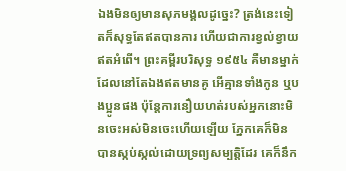ឯងមិនឲ្យមានសុភមង្គលដូច្នេះ? ត្រង់នេះទៀតក៏សុទ្ធតែឥតបានការ ហើយជាការខ្វល់ខ្វាយឥតអំពើ។ ព្រះគម្ពីរបរិសុទ្ធ ១៩៥៤ គឺមានម្នាក់ដែលនៅតែឯងឥតមានគូ អើគ្មានទាំងកូន ឬបងប្អូនផង ប៉ុន្តែការនឿយហត់របស់អ្នកនោះមិនចេះអស់មិនចេះហើយឡើយ ភ្នែកគេក៏មិនបានស្កប់ស្កល់ដោយទ្រព្យសម្បត្តិដែរ គេក៏នឹក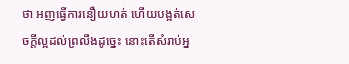ថា អញធ្វើការនឿយហត់ ហើយបង្អត់សេចក្ដីល្អដល់ព្រលឹងដូច្នេះ នោះតើសំរាប់អ្ន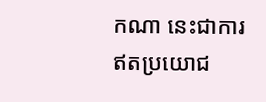កណា នេះជាការឥតប្រយោជ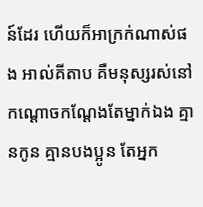ន៍ដែរ ហើយក៏អាក្រក់ណាស់ផង អាល់គីតាប គឺមនុស្សរស់នៅកណ្ដោចកណ្ដែងតែម្នាក់ឯង គ្មានកូន គ្មានបងប្អូន តែអ្នក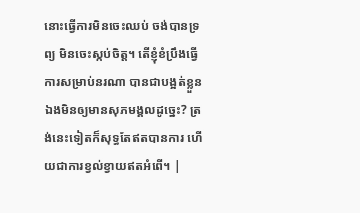នោះធ្វើការមិនចេះឈប់ ចង់បានទ្រព្យ មិនចេះស្កប់ចិត្ត។ តើខ្ញុំខំប្រឹងធ្វើការសម្រាប់នរណា បានជាបង្អត់ខ្លួនឯងមិនឲ្យមានសុភមង្គលដូច្នេះ? ត្រង់នេះទៀតក៏សុទ្ធតែឥតបានការ ហើយជាការខ្វល់ខ្វាយឥតអំពើ។ |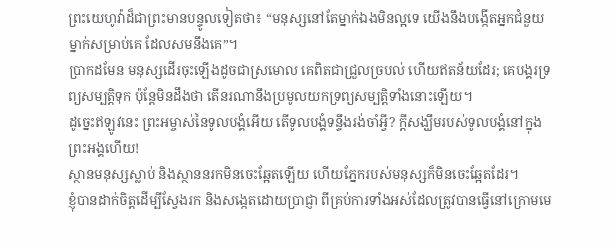ព្រះយេហូវ៉ាដ៏ជាព្រះមានបន្ទូលទៀតថា៖ “មនុស្សនៅតែម្នាក់ឯងមិនល្អទេ យើងនឹងបង្កើតអ្នកជំនួយម្នាក់សម្រាប់គេ ដែលសមនឹងគេ”។
ប្រាកដមែន មនុស្សដើរចុះឡើងដូចជាស្រមោល គេពិតជាជ្រួលច្របល់ ហើយឥតន័យដែរ; គេបង្គរទ្រព្យសម្បត្តិទុក ប៉ុន្តែមិនដឹងថា តើនរណានឹងប្រមូលយកទ្រព្យសម្បត្តិទាំងនោះឡើយ។
ដូច្នេះឥឡូវនេះ ព្រះអម្ចាស់នៃទូលបង្គំអើយ តើទូលបង្គំទន្ទឹងរង់ចាំអ្វី? ក្ដីសង្ឃឹមរបស់ទូលបង្គំនៅក្នុងព្រះអង្គហើយ!
ស្ថានមនុស្សស្លាប់ និងស្ថាននរកមិនចេះឆ្អែតឡើយ ហើយភ្នែករបស់មនុស្សក៏មិនចេះឆ្អែតដែរ។
ខ្ញុំបានដាក់ចិត្តដើម្បីស្វែងរក និងសង្កេតដោយប្រាជ្ញា ពីគ្រប់ការទាំងអស់ដែលត្រូវបានធ្វើនៅក្រោមមេ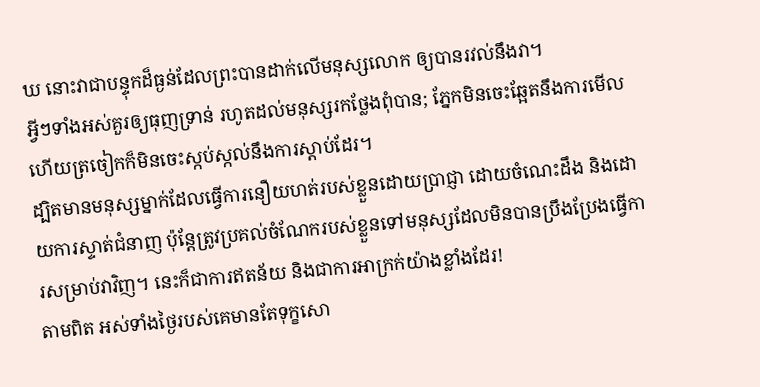ឃ នោះវាជាបន្ទុកដ៏ធ្ងន់ដែលព្រះបានដាក់លើមនុស្សលោក ឲ្យបានរវល់នឹងវា។
អ្វីៗទាំងអស់គួរឲ្យធុញទ្រាន់ រហូតដល់មនុស្សរកថ្លែងពុំបាន; ភ្នែកមិនចេះឆ្អែតនឹងការមើល ហើយត្រចៀកក៏មិនចេះស្កប់ស្កល់នឹងការស្ដាប់ដែរ។
ដ្បិតមានមនុស្សម្នាក់ដែលធ្វើការនឿយហត់របស់ខ្លួនដោយប្រាជ្ញា ដោយចំណេះដឹង និងដោយការស្ទាត់ជំនាញ ប៉ុន្តែត្រូវប្រគល់ចំណែករបស់ខ្លួនទៅមនុស្សដែលមិនបានប្រឹងប្រែងធ្វើការសម្រាប់វាវិញ។ នេះក៏ជាការឥតន័យ និងជាការអាក្រក់យ៉ាងខ្លាំងដែរ!
តាមពិត អស់ទាំងថ្ងៃរបស់គេមានតែទុក្ខសោ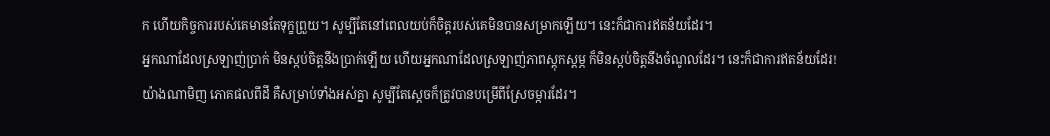ក ហើយកិច្ចការរបស់គេមានតែទុក្ខព្រួយ។ សូម្បីតែនៅពេលយប់ក៏ចិត្តរបស់គេមិនបានសម្រាកឡើយ។ នេះក៏ជាការឥតន័យដែរ។
អ្នកណាដែលស្រឡាញ់ប្រាក់ មិនស្កប់ចិត្តនឹងប្រាក់ឡើយ ហើយអ្នកណាដែលស្រឡាញ់ភាពស្ដុកស្ដម្ភ ក៏មិនស្កប់ចិត្តនឹងចំណូលដែរ។ នេះក៏ជាការឥតន័យដែរ!
យ៉ាងណាមិញ ភោគផលពីដី គឺសម្រាប់ទាំងអស់គ្នា សូម្បីតែស្ដេចក៏ត្រូវបានបម្រើពីស្រែចម្ការដែរ។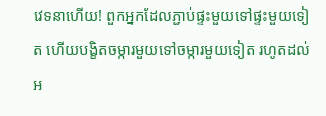វេទនាហើយ! ពួកអ្នកដែលភ្ជាប់ផ្ទះមួយទៅផ្ទះមួយទៀត ហើយបង្ខិតចម្ការមួយទៅចម្ការមួយទៀត រហូតដល់អ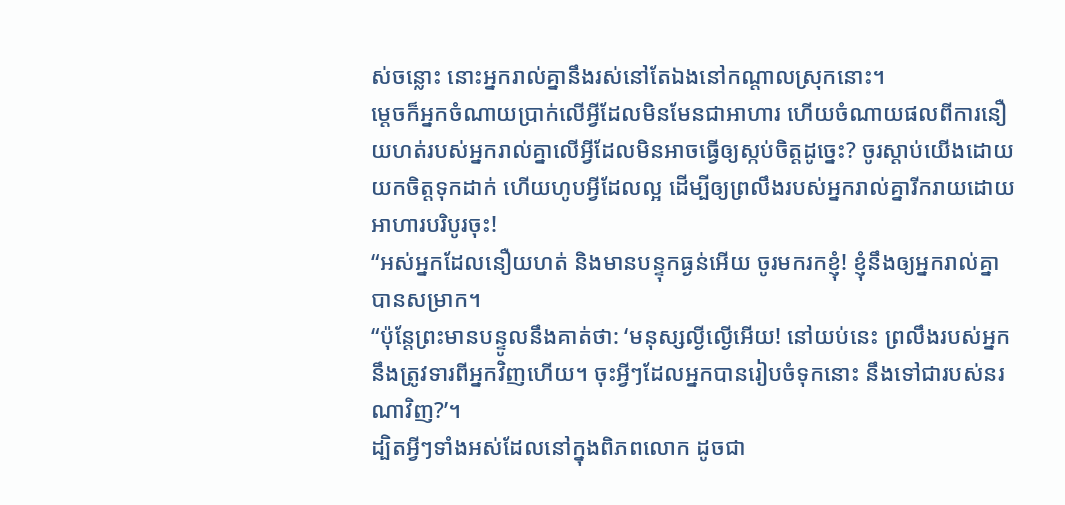ស់ចន្លោះ នោះអ្នករាល់គ្នានឹងរស់នៅតែឯងនៅកណ្ដាលស្រុកនោះ។
ម្ដេចក៏អ្នកចំណាយប្រាក់លើអ្វីដែលមិនមែនជាអាហារ ហើយចំណាយផលពីការនឿយហត់របស់អ្នករាល់គ្នាលើអ្វីដែលមិនអាចធ្វើឲ្យស្កប់ចិត្តដូច្នេះ? ចូរស្ដាប់យើងដោយយកចិត្តទុកដាក់ ហើយហូបអ្វីដែលល្អ ដើម្បីឲ្យព្រលឹងរបស់អ្នករាល់គ្នារីករាយដោយអាហារបរិបូរចុះ!
“អស់អ្នកដែលនឿយហត់ និងមានបន្ទុកធ្ងន់អើយ ចូរមករកខ្ញុំ! ខ្ញុំនឹងឲ្យអ្នករាល់គ្នាបានសម្រាក។
“ប៉ុន្តែព្រះមានបន្ទូលនឹងគាត់ថា: ‘មនុស្សល្ងីល្ងើអើយ! នៅយប់នេះ ព្រលឹងរបស់អ្នកនឹងត្រូវទារពីអ្នកវិញហើយ។ ចុះអ្វីៗដែលអ្នកបានរៀបចំទុកនោះ នឹងទៅជារបស់នរណាវិញ?’។
ដ្បិតអ្វីៗទាំងអស់ដែលនៅក្នុងពិភពលោក ដូចជា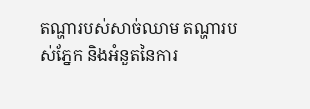តណ្ហារបស់សាច់ឈាម តណ្ហារបស់ភ្នែក និងអំនួតនៃការ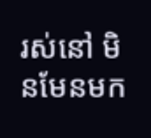រស់នៅ មិនមែនមក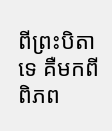ពីព្រះបិតាទេ គឺមកពីពិភព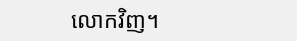លោកវិញ។